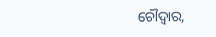ଚୌଦ୍ୱାର,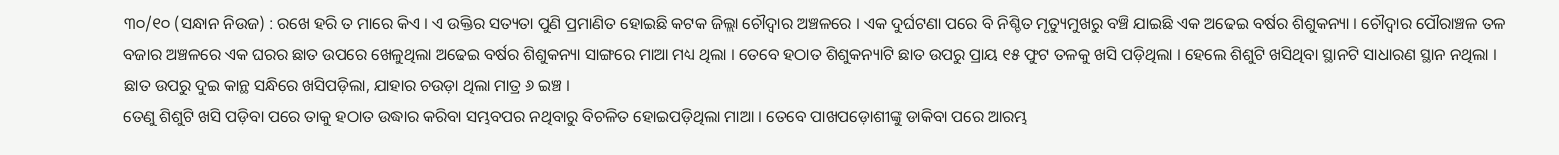୩୦/୧୦ (ସନ୍ଧାନ ନିଉଜ) : ରଖେ ହରି ତ ମାରେ କିଏ । ଏ ଉକ୍ତିର ସତ୍ୟତା ପୁଣି ପ୍ରମାଣିତ ହୋଇଛି କଟକ ଜିଲ୍ଲା ଚୌଦ୍ୱାର ଅଞ୍ଚଳରେ । ଏକ ଦୁର୍ଘଟଣା ପରେ ବି ନିଶ୍ଚିତ ମୃତ୍ୟୁମୁଖରୁ ବଞ୍ଚି ଯାଇଛି ଏକ ଅଢେଇ ବର୍ଷର ଶିଶୁକନ୍ୟା । ଚୌଦ୍ୱାର ପୌରାଞ୍ଚଳ ତଳ ବଜାର ଅଞ୍ଚଳରେ ଏକ ଘରର ଛାତ ଉପରେ ଖେଳୁଥିଲା ଅଢେଇ ବର୍ଷର ଶିଶୁକନ୍ୟା ସାଙ୍ଗରେ ମାଆ ମଧ୍ୟ ଥିଲା । ତେବେ ହଠାତ ଶିଶୁକନ୍ୟାଟି ଛାତ ଉପରୁ ପ୍ରାୟ ୧୫ ଫୁଟ ତଳକୁ ଖସି ପଡ଼ିଥିଲା । ହେଲେ ଶିଶୁଟି ଖସିଥିବା ସ୍ଥାନଟି ସାଧାରଣ ସ୍ଥାନ ନଥିଲା । ଛାତ ଉପରୁ ଦୁଇ କାନ୍ଥ ସନ୍ଧିରେ ଖସିପଡ଼ିଲା, ଯାହାର ଚଉଡ଼ା ଥିଲା ମାତ୍ର ୬ ଇଞ୍ଚ ।
ତେଣୁ ଶିଶୁଟି ଖସି ପଡ଼ିବା ପରେ ତାକୁ ହଠାତ ଉଦ୍ଧାର କରିବା ସମ୍ଭବପର ନଥିବାରୁ ବିଚଳିତ ହୋଇପଡ଼ିଥିଲା ମାଆ । ତେବେ ପାଖପଡ଼ୋଶୀଙ୍କୁ ଡାକିବା ପରେ ଆରମ୍ଭ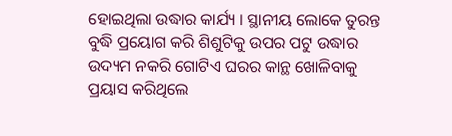ହୋଇଥିଲା ଉଦ୍ଧାର କାର୍ଯ୍ୟ । ସ୍ଥାନୀୟ ଲୋକେ ତୁରନ୍ତ ବୁଦ୍ଧି ପ୍ରୟୋଗ କରି ଶିଶୁଟିକୁ ଉପର ପଟୁ ଉଦ୍ଧାର ଉଦ୍ୟମ ନକରି ଗୋଟିଏ ଘରର କାନ୍ଥ ଖୋଳିବାକୁ ପ୍ରୟାସ କରିଥିଲେ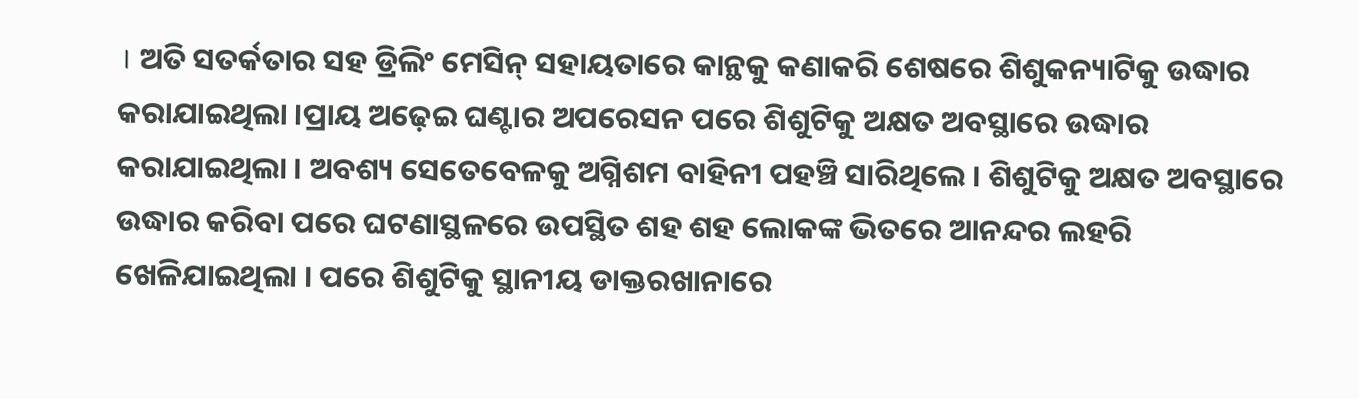। ଅତି ସତର୍କତାର ସହ ଡ୍ରିଲିଂ ମେସିନ୍ ସହାୟତାରେ କାନ୍ଥକୁ କଣାକରି ଶେଷରେ ଶିଶୁକନ୍ୟାଟିକୁ ଉଦ୍ଧାର କରାଯାଇଥିଲା ।ପ୍ରାୟ ଅଢ଼େଇ ଘଣ୍ଟାର ଅପରେସନ ପରେ ଶିଶୁଟିକୁ ଅକ୍ଷତ ଅବସ୍ଥାରେ ଉଦ୍ଧାର କରାଯାଇଥିଲା । ଅବଶ୍ୟ ସେତେବେଳକୁ ଅଗ୍ନିଶମ ବାହିନୀ ପହଞ୍ଚି ସାରିଥିଲେ । ଶିଶୁଟିକୁ ଅକ୍ଷତ ଅବସ୍ଥାରେ ଉଦ୍ଧାର କରିବା ପରେ ଘଟଣାସ୍ଥଳରେ ଉପସ୍ଥିତ ଶହ ଶହ ଲୋକଙ୍କ ଭିତରେ ଆନନ୍ଦର ଲହରି ଖେଳିଯାଇଥିଲା । ପରେ ଶିଶୁଟିକୁ ସ୍ଥାନୀୟ ଡାକ୍ତରଖାନାରେ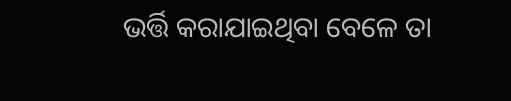ଭର୍ତ୍ତି କରାଯାଇଥିବା ବେଳେ ତା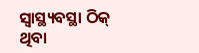ସ୍ୱାସ୍ଥ୍ୟବସ୍ଥା ଠିକ୍ ଥିବା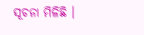ସୂଚନା ମିଳିଛି ।